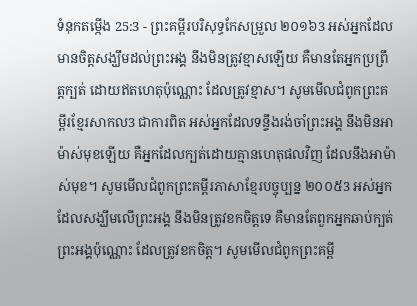ទំនុកតម្កើង 25:3 - ព្រះគម្ពីរបរិសុទ្ធកែសម្រួល ២០១៦3 អស់អ្នកដែលមានចិត្តសង្ឃឹមដល់ព្រះអង្គ នឹងមិនត្រូវខ្មាសឡើយ គឺមានតែអ្នកប្រព្រឹត្តក្បត់ ដោយឥតហេតុប៉ុណ្ណោះ ដែលត្រូវខ្មាស។ សូមមើលជំពូកព្រះគម្ពីរខ្មែរសាកល3 ជាការពិត អស់អ្នកដែលទន្ទឹងរង់ចាំព្រះអង្គ នឹងមិនអាម៉ាស់មុខឡើយ គឺអ្នកដែលក្បត់ដោយគ្មានហេតុផលវិញ ដែលនឹងអាម៉ាស់មុខ។ សូមមើលជំពូកព្រះគម្ពីរភាសាខ្មែរបច្ចុប្បន្ន ២០០៥3 អស់អ្នកដែលសង្ឃឹមលើព្រះអង្គ នឹងមិនត្រូវខកចិត្តទេ គឺមានតែពួកអ្នកឆាប់ក្បត់ព្រះអង្គប៉ុណ្ណោះ ដែលត្រូវខកចិត្ត។ សូមមើលជំពូកព្រះគម្ពី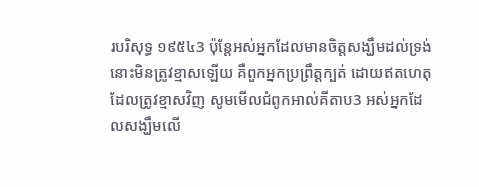របរិសុទ្ធ ១៩៥៤3 ប៉ុន្តែអស់អ្នកដែលមានចិត្តសង្ឃឹមដល់ទ្រង់ នោះមិនត្រូវខ្មាសឡើយ គឺពួកអ្នកប្រព្រឹត្តក្បត់ ដោយឥតហេតុ ដែលត្រូវខ្មាសវិញ សូមមើលជំពូកអាល់គីតាប3 អស់អ្នកដែលសង្ឃឹមលើ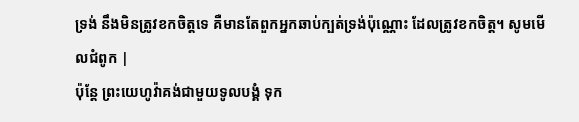ទ្រង់ នឹងមិនត្រូវខកចិត្តទេ គឺមានតែពួកអ្នកឆាប់ក្បត់ទ្រង់ប៉ុណ្ណោះ ដែលត្រូវខកចិត្ត។ សូមមើលជំពូក |
ប៉ុន្តែ ព្រះយេហូវ៉ាគង់ជាមួយទូលបង្គំ ទុក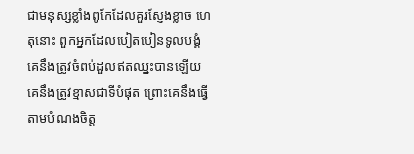ជាមនុស្សខ្លាំងពូកែដែលគួរស្ញែងខ្លាច ហេតុនោះ ពួកអ្នកដែលបៀតបៀនទូលបង្គំ គេនឹងត្រូវចំពប់ដួលឥតឈ្នះបានឡើយ គេនឹងត្រូវខ្មាសជាទីបំផុត ព្រោះគេនឹងធ្វើតាមបំណងចិត្ត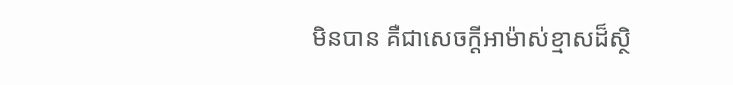មិនបាន គឺជាសេចក្ដីអាម៉ាស់ខ្មាសដ៏ស្ថិ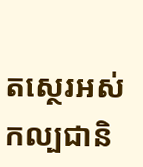តស្ថេរអស់កល្បជានិ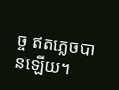ច្ច ឥតភ្លេចបានឡើយ។